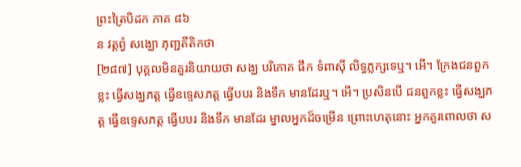ព្រះត្រៃបិដក ភាគ ៨៦
ន វត្តព្វំ សង្ឃោ ភុញ្ជតីតិកថា
[២៨៧] បុគ្គលមិនគួរនិយាយថា សង្ឃ បរិភោគ ផឹក ទំពាស៊ី លិទ្ធភ្លក្សទេឬ។ អើ។ ក្រែងជនពួកខ្លះ ធ្វើសង្ឃភត្ត ធ្វើឧទ្ទេសភត្ត ធ្វើបបរ និងទឹក មានដែរឬ។ អើ។ ប្រសិនបើ ជនពួកខ្លះ ធ្វើសង្ឃភត្ត ធ្វើឧទ្ទេសភត្ត ធ្វើបបរ និងទឹក មានដែរ ម្នាលអ្នកដ៏ចម្រើន ព្រោះហេតុនោះ អ្នកគួរពោលថា ស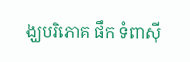ង្ឃបរិភោគ ផឹក ទំពាស៊ី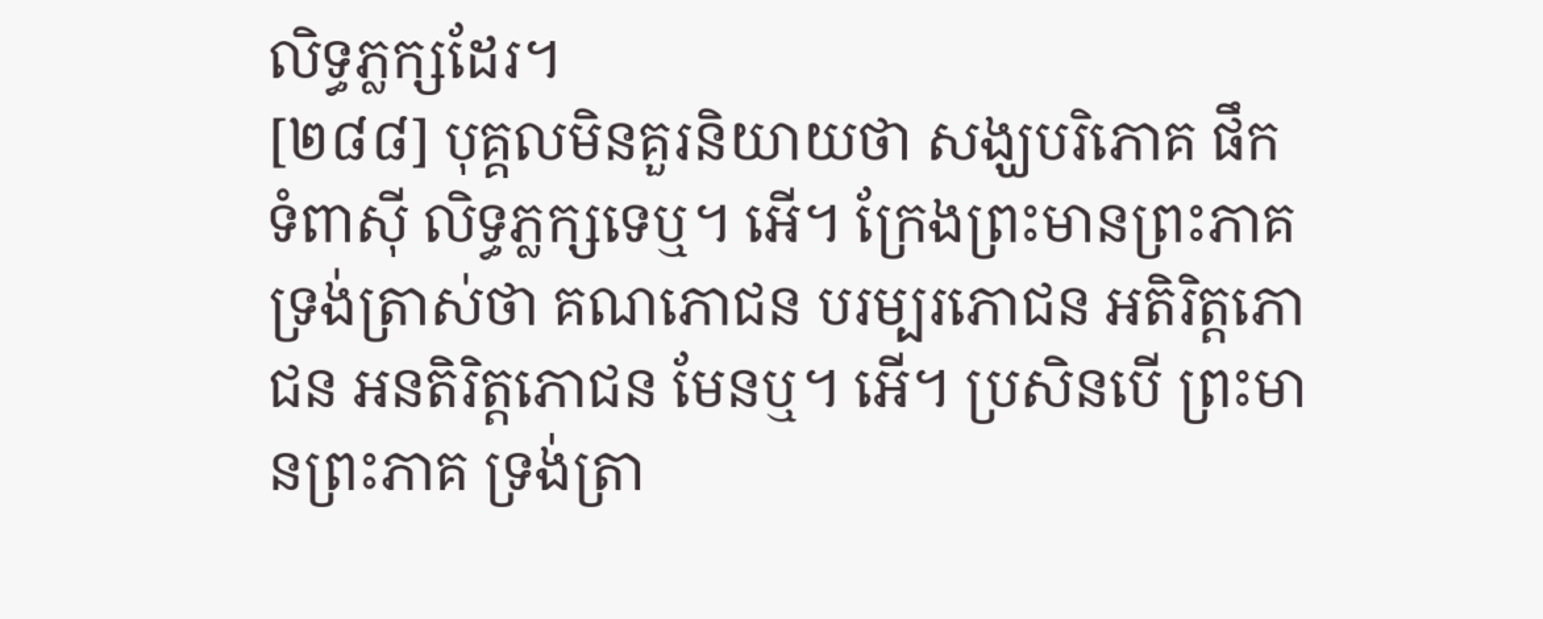លិទ្ធភ្លក្សដែរ។
[២៨៨] បុគ្គលមិនគួរនិយាយថា សង្ឃបរិភោគ ផឹក ទំពាស៊ី លិទ្ធភ្លក្សទេឬ។ អើ។ ក្រែងព្រះមានព្រះភាគ ទ្រង់ត្រាស់ថា គណភោជន បរម្បរភោជន អតិរិត្តភោជន អនតិរិត្តភោជន មែនឬ។ អើ។ ប្រសិនបើ ព្រះមានព្រះភាគ ទ្រង់ត្រា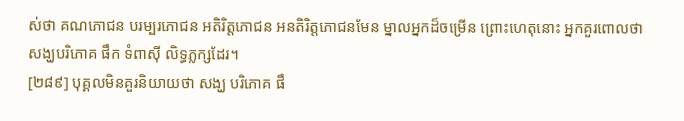ស់ថា គណភោជន បរម្បរភោជន អតិរិត្តភោជន អនតិរិត្តភោជនមែន ម្នាលអ្នកដ៏ចម្រើន ព្រោះហេតុនោះ អ្នកគួរពោលថា សង្ឃបរិភោគ ផឹក ទំពាស៊ី លិទ្ធភ្លក្សដែរ។
[២៨៩] បុគ្គលមិនគួរនិយាយថា សង្ឃ បរិភោគ ផឹ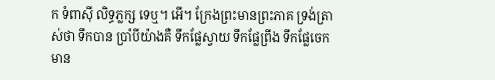ក ទំពាស៊ី លិទ្ធភ្លក្ស ទេឬ។ អើ។ ក្រែងព្រះមានព្រះភាគ ទ្រង់ត្រាស់ថា ទឹកបាន ប្រាំបីយ៉ាងគឺ ទឹកផ្លែស្វាយ ទឹកផ្លែព្រីង ទឹកផ្លែចេកមាន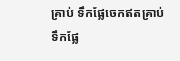គ្រាប់ ទឹកផ្លែចេកឥតគ្រាប់ ទឹកផ្លែ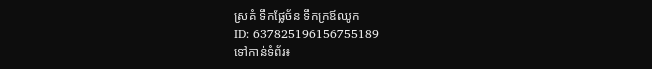ស្រគំ ទឹកផ្លែច័ន ទឹកក្រឪឈូក
ID: 637825196156755189
ទៅកាន់ទំព័រ៖